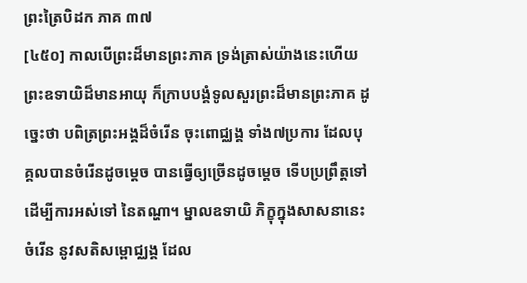ព្រះត្រៃបិដក ភាគ ៣៧
[៤៥០] កាលបើព្រះដ៏មានព្រះភាគ ទ្រង់ត្រាស់យ៉ាងនេះហើយ ព្រះឧទាយិដ៏មានអាយុ ក៏ក្រាបបង្គំទូលសួរព្រះដ៏មានព្រះភាគ ដូច្នេះថា បពិត្រព្រះអង្គដ៏ចំរើន ចុះពោជ្ឈង្គ ទាំង៧ប្រការ ដែលបុគ្គលបានចំរើនដូចម្តេច បានធ្វើឲ្យច្រើនដូចម្តេច ទើបប្រព្រឹត្តទៅ ដើម្បីការអស់ទៅ នៃតណ្ហា។ ម្នាលឧទាយិ ភិក្ខុក្នុងសាសនានេះ ចំរើន នូវសតិសម្ពោជ្ឈង្គ ដែល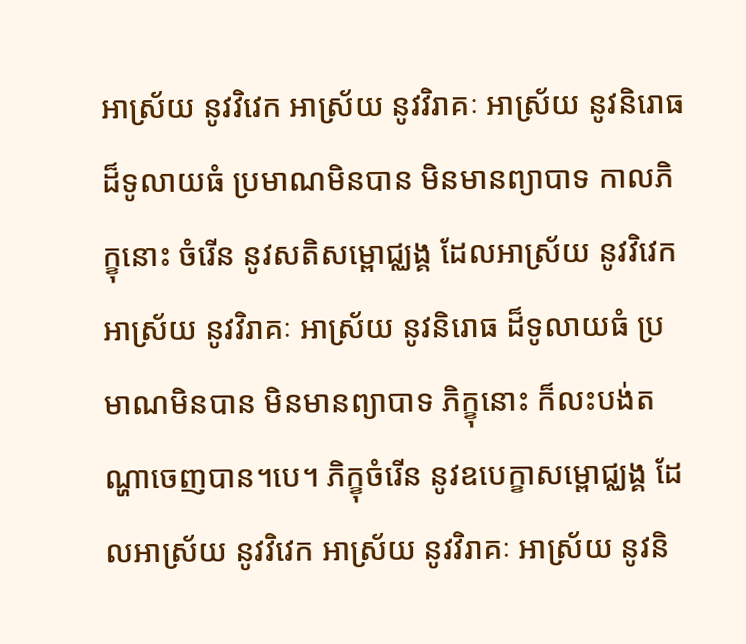អាស្រ័យ នូវវិវេក អាស្រ័យ នូវវិរាគៈ អាស្រ័យ នូវនិរោធ ដ៏ទូលាយធំ ប្រមាណមិនបាន មិនមានព្យាបាទ កាលភិក្ខុនោះ ចំរើន នូវសតិសម្ពោជ្ឈង្គ ដែលអាស្រ័យ នូវវិវេក អាស្រ័យ នូវវិរាគៈ អាស្រ័យ នូវនិរោធ ដ៏ទូលាយធំ ប្រមាណមិនបាន មិនមានព្យាបាទ ភិក្ខុនោះ ក៏លះបង់តណ្ហាចេញបាន។បេ។ ភិក្ខុចំរើន នូវឧបេក្ខាសម្ពោជ្ឈង្គ ដែលអាស្រ័យ នូវវិវេក អាស្រ័យ នូវវិរាគៈ អាស្រ័យ នូវនិ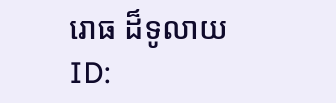រោធ ដ៏ទូលាយ
ID: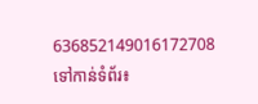636852149016172708
ទៅកាន់ទំព័រ៖